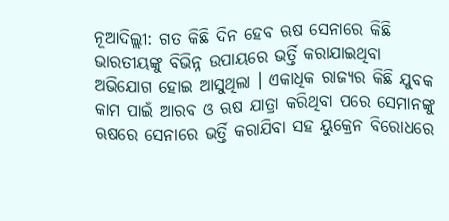ନୂଆଦିଲ୍ଲୀ: ଗତ କିଛି ଦିନ ହେବ ଋଷ ସେନାରେ କିଛି ଭାରତୀୟଙ୍କୁ ବିଭିନ୍ନ ଉପାୟରେ ଭର୍ତ୍ତି କରାଯାଇଥିବା ଅଭିଯୋଗ ହୋଇ ଆସୁଥିଲା । ଏକାଧିକ ରାଜ୍ୟର କିଛି ଯୁବକ କାମ ପାଇଁ ଆରବ ଓ ଋଷ ଯାତ୍ରା କରିଥିବା ପରେ ସେମାନଙ୍କୁ ଋଷରେ ସେନାରେ ଭର୍ତ୍ତି କରାଯିବା ସହ ୟୁକ୍ରେନ ବିରୋଧରେ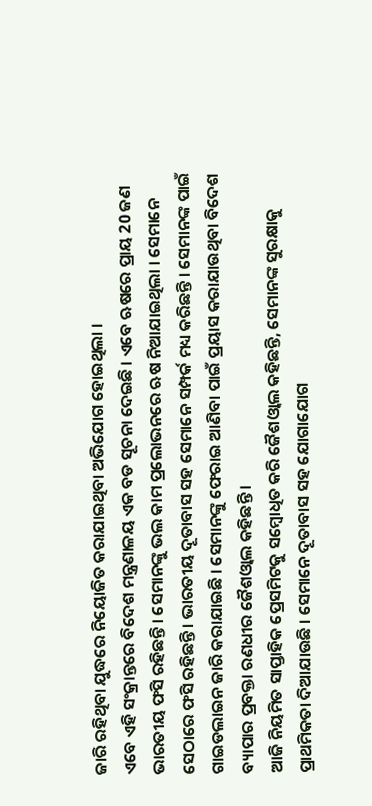ଜାରି ରହିଥିବା ଯୁଦ୍ଧରେ ନିୟୋଜିତ କରାଯାଇଥିବା ଅଭିଯୋଗ ହୋଇଥିଲା ।
ଏବେ ଏହି ସଂକ୍ରାନ୍ତରେ ବିଦେଶ ମନ୍ତ୍ରଣାଳୟ ଏକ ବଡ ସୂଚନା ଦେଇଛି । ଏବେ ଋଷରେ ପ୍ରାୟ 20 ଜଣ ଭାରତୀୟ ଫସି ରହିଛନ୍ତି । ସେମାନଙ୍କୁ ଭଲ କାମ ପ୍ରଲୋଭନରେ ଋଷ ନିଆଯାଇଥିଲା । ସେମାନେ ସେଠାରେ ଫସି ରହିଛନ୍ତି । ଭାରତୀୟ ଦୂତାବାସ ସହ ସେମାନେ ସମ୍ପର୍କ ମଧ୍ୟ କରିଛନ୍ତି । ସେମାନଙ୍କ ପାଇଁ ଗାଇଡଲାଇନ ଜାରି କରାଯାଇଛି । ସେମାନଙ୍କୁ ଫେରାଇ ଆଣିବା ପାଇଁ ପ୍ରୟାସ କରାଯାଉଥିବା ବିଦେଶ ବ୍ୟାପାର ପ୍ରବକ୍ତା ରଣଧୀର ଜୈଶଓ୍ବାଲ କହିଛନ୍ତି ।
ଆଜି ନିୟମିତ ସାପ୍ତାହିକ ପ୍ରେସମିଟକୁ ସମ୍ବୋଧିତ କରି ଜୈଶଓ୍ବାଲ କହିଛନ୍ତି, ସେମାନଙ୍କ ସୁରକ୍ଷାକୁ ପ୍ରାଥମିକତା ଦିଆଯାଉଛି । ସେମାନେ ଦୂତାବାସ ସହ ଯୋଗାଯୋଗ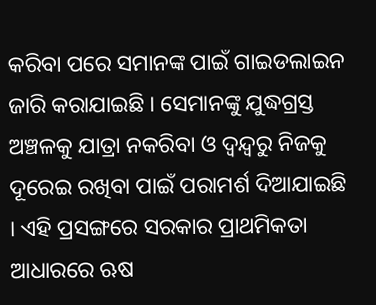କରିବା ପରେ ସମାନଙ୍କ ପାଇଁ ଗାଇଡଲାଇନ ଜାରି କରାଯାଇଛି । ସେମାନଙ୍କୁ ଯୁଦ୍ଧଗ୍ରସ୍ତ ଅଞ୍ଚଳକୁ ଯାତ୍ରା ନକରିବା ଓ ଦ୍ବନ୍ଦ୍ବରୁ ନିଜକୁ ଦୂରେଇ ରଖିବା ପାଇଁ ପରାମର୍ଶ ଦିଆଯାଇଛି । ଏହି ପ୍ରସଙ୍ଗରେ ସରକାର ପ୍ରାଥମିକତା ଆଧାରରେ ଋଷ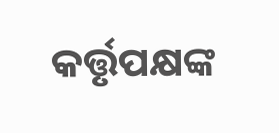କର୍ତ୍ତୃପକ୍ଷଙ୍କ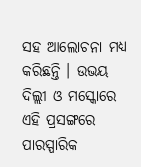ସହ ଆଲୋଚନା ମଧ୍ୟ କରିଛନ୍ତି । ଉଭୟ ଦିଲ୍ଲୀ ଓ ମସ୍କୋରେ ଏହି ପ୍ରସଙ୍ଗରେ ପାରସ୍ପାରିକ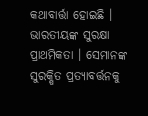କଥାବାର୍ତ୍ତା ହୋଇଛି । ଭାରତୀୟଙ୍କ ସୁରକ୍ଷା ପ୍ରାଥମିକତା । ସେମାନଙ୍କ ସୁରକ୍ଷିତ ପ୍ରତ୍ୟାବର୍ତ୍ତନକୁ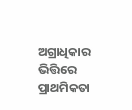ଅଗ୍ରାଧିକାର ଭିତ୍ତିରେ ପ୍ରାଥମିକତା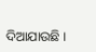ଦିଆଯାଉଛି ।